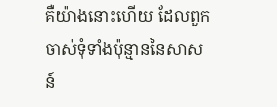គឺយ៉ាងនោះហើយ ដែលពួកចាស់ទុំទាំងប៉ុន្មាននៃសាសន៍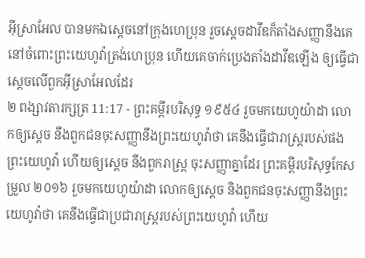អ៊ីស្រាអែល បានមកឯស្តេចនៅក្រុងហេប្រុន រួចស្តេចដាវីឌក៏តាំងសញ្ញានឹងគេ នៅចំពោះព្រះយេហូវ៉ាត្រង់ហេប្រុន ហើយគេចាក់ប្រេងតាំងដាវីឌឡើង ឲ្យធ្វើជាស្តេចលើពួកអ៊ីស្រាអែលដែរ
២ ពង្សាវតារក្សត្រ 11:17 - ព្រះគម្ពីរបរិសុទ្ធ ១៩៥៤ រួចមកយេហូយ៉ាដា លោកឲ្យស្តេច នឹងពួកជនចុះសញ្ញានឹងព្រះយេហូវ៉ាថា គេនឹងធ្វើជារាស្ត្ររបស់ផងព្រះយេហូវ៉ា ហើយឲ្យស្តេច នឹងពួករាស្ត្រ ចុះសញ្ញាគ្នាដែរ ព្រះគម្ពីរបរិសុទ្ធកែសម្រួល ២០១៦ រួចមកយេហូយ៉ាដា លោកឲ្យស្ដេច និងពួកជនចុះសញ្ញានឹងព្រះយេហូវ៉ាថា គេនឹងធ្វើជាប្រជារាស្ត្ររបស់ព្រះយេហូវ៉ា ហើយ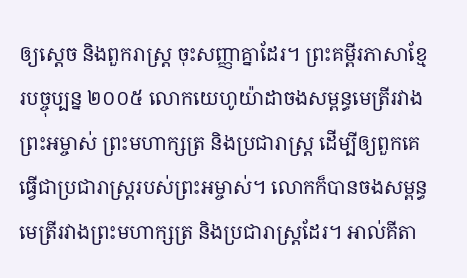ឲ្យស្ដេច និងពួករាស្ត្រ ចុះសញ្ញាគ្នាដែរ។ ព្រះគម្ពីរភាសាខ្មែរបច្ចុប្បន្ន ២០០៥ លោកយេហូយ៉ាដាចងសម្ពន្ធមេត្រីរវាងព្រះអម្ចាស់ ព្រះមហាក្សត្រ និងប្រជារាស្ត្រ ដើម្បីឲ្យពួកគេធ្វើជាប្រជារាស្ត្ររបស់ព្រះអម្ចាស់។ លោកក៏បានចងសម្ពន្ធមេត្រីរវាងព្រះមហាក្សត្រ និងប្រជារាស្ត្រដែរ។ អាល់គីតា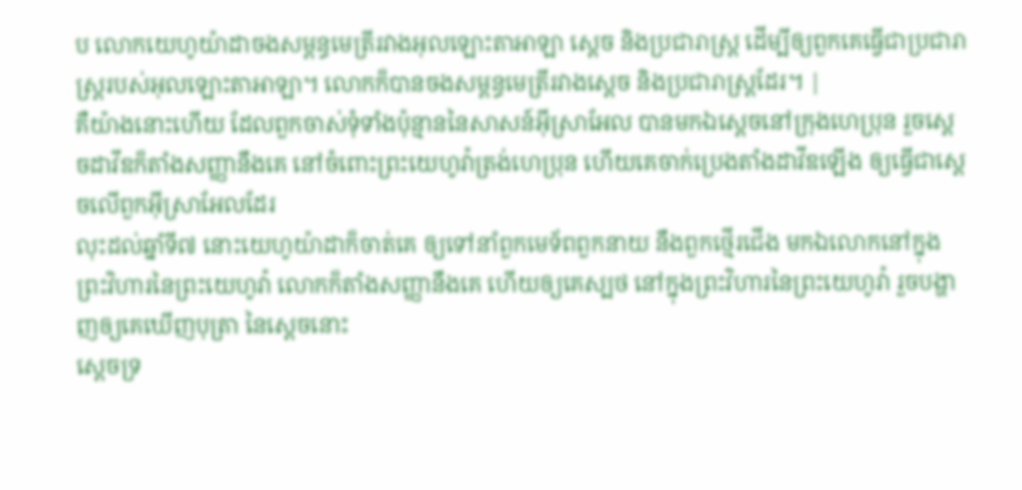ប លោកយេហូយ៉ាដាចងសម្ពន្ធមេត្រីរវាងអុលឡោះតាអាឡា ស្តេច និងប្រជារាស្ត្រ ដើម្បីឲ្យពួកគេធ្វើជាប្រជារាស្ត្ររបស់អុលឡោះតាអាឡា។ លោកក៏បានចងសម្ពន្ធមេត្រីរវាងស្តេច និងប្រជារាស្ត្រដែរ។ |
គឺយ៉ាងនោះហើយ ដែលពួកចាស់ទុំទាំងប៉ុន្មាននៃសាសន៍អ៊ីស្រាអែល បានមកឯស្តេចនៅក្រុងហេប្រុន រួចស្តេចដាវីឌក៏តាំងសញ្ញានឹងគេ នៅចំពោះព្រះយេហូវ៉ាត្រង់ហេប្រុន ហើយគេចាក់ប្រេងតាំងដាវីឌឡើង ឲ្យធ្វើជាស្តេចលើពួកអ៊ីស្រាអែលដែរ
លុះដល់ឆ្នាំទី៧ នោះយេហូយ៉ាដាក៏ចាត់គេ ឲ្យទៅនាំពួកមេទ័ពពួកនាយ នឹងពួកថ្មើរជើង មកឯលោកនៅក្នុងព្រះវិហារនៃព្រះយេហូវ៉ា លោកក៏តាំងសញ្ញានឹងគេ ហើយឲ្យគេស្បថ នៅក្នុងព្រះវិហារនៃព្រះយេហូវ៉ា រួចបង្ហាញឲ្យគេឃើញបុត្រា នៃស្តេចនោះ
ស្តេចទ្រ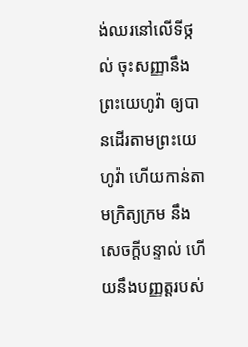ង់ឈរនៅលើទីថ្កល់ ចុះសញ្ញានឹងព្រះយេហូវ៉ា ឲ្យបានដើរតាមព្រះយេហូវ៉ា ហើយកាន់តាមក្រិត្យក្រម នឹងសេចក្ដីបន្ទាល់ ហើយនឹងបញ្ញត្តរបស់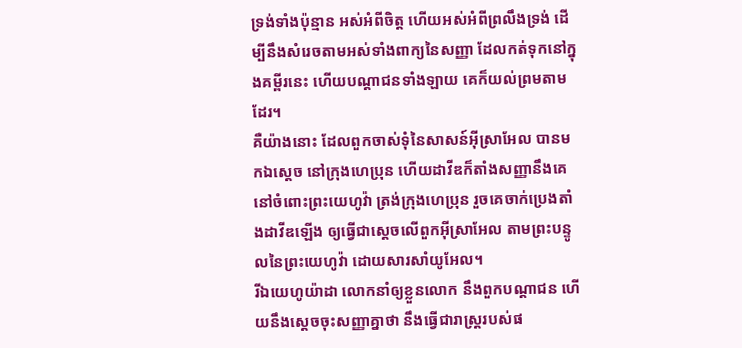ទ្រង់ទាំងប៉ុន្មាន អស់អំពីចិត្ត ហើយអស់អំពីព្រលឹងទ្រង់ ដើម្បីនឹងសំរេចតាមអស់ទាំងពាក្យនៃសញ្ញា ដែលកត់ទុកនៅក្នុងគម្ពីរនេះ ហើយបណ្តាជនទាំងឡាយ គេក៏យល់ព្រមតាមដែរ។
គឺយ៉ាងនោះ ដែលពួកចាស់ទុំនៃសាសន៍អ៊ីស្រាអែល បានមកឯស្តេច នៅក្រុងហេប្រុន ហើយដាវីឌក៏តាំងសញ្ញានឹងគេ នៅចំពោះព្រះយេហូវ៉ា ត្រង់ក្រុងហេប្រុន រួចគេចាក់ប្រេងតាំងដាវីឌឡើង ឲ្យធ្វើជាស្តេចលើពួកអ៊ីស្រាអែល តាមព្រះបន្ទូលនៃព្រះយេហូវ៉ា ដោយសារសាំយូអែល។
រីឯយេហូយ៉ាដា លោកនាំឲ្យខ្លួនលោក នឹងពួកបណ្តាជន ហើយនឹងស្តេចចុះសញ្ញាគ្នាថា នឹងធ្វើជារាស្ត្ររបស់ផ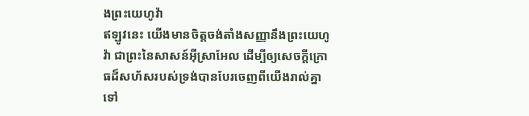ងព្រះយេហូវ៉ា
ឥឡូវនេះ យើងមានចិត្តចង់តាំងសញ្ញានឹងព្រះយេហូវ៉ា ជាព្រះនៃសាសន៍អ៊ីស្រាអែល ដើម្បីឲ្យសេចក្ដីក្រោធដ៏សហ័សរបស់ទ្រង់បានបែរចេញពីយើងរាល់គ្នាទៅ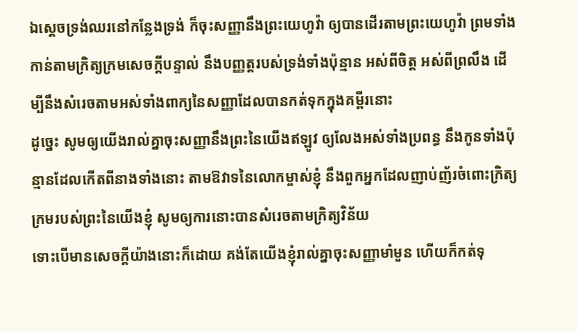ឯស្តេចទ្រង់ឈរនៅកន្លែងទ្រង់ ក៏ចុះសញ្ញានឹងព្រះយេហូវ៉ា ឲ្យបានដើរតាមព្រះយេហូវ៉ា ព្រមទាំងកាន់តាមក្រិត្យក្រមសេចក្ដីបន្ទាល់ នឹងបញ្ញត្តរបស់ទ្រង់ទាំងប៉ុន្មាន អស់ពីចិត្ត អស់ពីព្រលឹង ដើម្បីនឹងសំរេចតាមអស់ទាំងពាក្យនៃសញ្ញាដែលបានកត់ទុកក្នុងគម្ពីរនោះ
ដូច្នេះ សូមឲ្យយើងរាល់គ្នាចុះសញ្ញានឹងព្រះនៃយើងឥឡូវ ឲ្យលែងអស់ទាំងប្រពន្ធ នឹងកូនទាំងប៉ុន្មានដែលកើតពីនាងទាំងនោះ តាមឱវាទនៃលោកម្ចាស់ខ្ញុំ នឹងពួកអ្នកដែលញាប់ញ័រចំពោះក្រិត្យក្រមរបស់ព្រះនៃយើងខ្ញុំ សូមឲ្យការនោះបានសំរេចតាមក្រិត្យវិន័យ
ទោះបើមានសេចក្ដីយ៉ាងនោះក៏ដោយ គង់តែយើងខ្ញុំរាល់គ្នាចុះសញ្ញាមាំមួន ហើយក៏កត់ទុ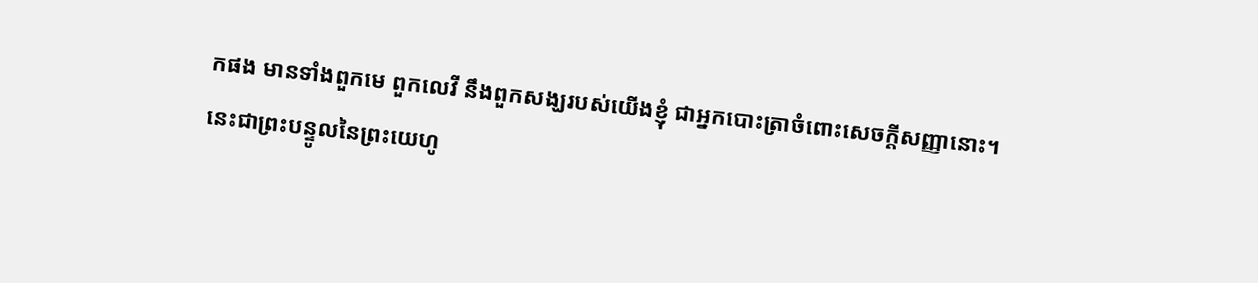កផង មានទាំងពួកមេ ពួកលេវី នឹងពួកសង្ឃរបស់យើងខ្ញុំ ជាអ្នកបោះត្រាចំពោះសេចក្ដីសញ្ញានោះ។
នេះជាព្រះបន្ទូលនៃព្រះយេហូ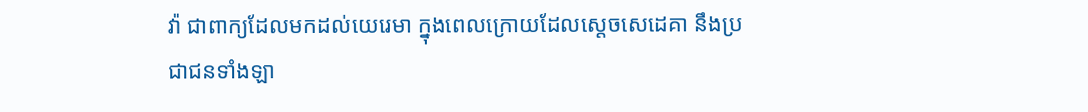វ៉ា ជាពាក្យដែលមកដល់យេរេមា ក្នុងពេលក្រោយដែលស្តេចសេដេគា នឹងប្រជាជនទាំងឡា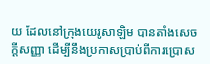យ ដែលនៅក្រុងយេរូសាឡិម បានតាំងសេចក្ដីសញ្ញា ដើម្បីនឹងប្រកាសប្រាប់ពីការប្រោស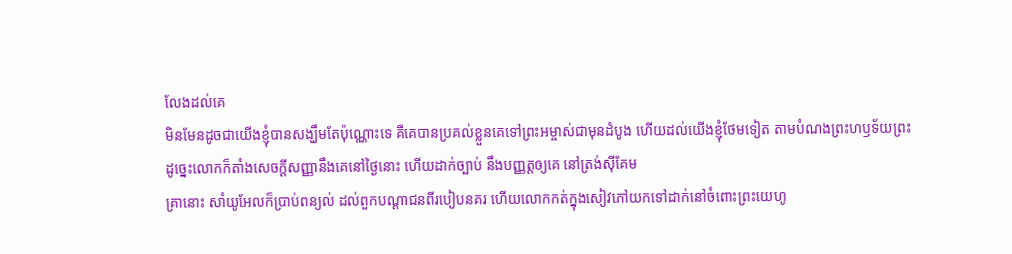លែងដល់គេ
មិនមែនដូចជាយើងខ្ញុំបានសង្ឃឹមតែប៉ុណ្ណោះទេ គឺគេបានប្រគល់ខ្លួនគេទៅព្រះអម្ចាស់ជាមុនដំបូង ហើយដល់យើងខ្ញុំថែមទៀត តាមបំណងព្រះហឫទ័យព្រះ
ដូច្នេះលោកក៏តាំងសេចក្ដីសញ្ញានឹងគេនៅថ្ងៃនោះ ហើយដាក់ច្បាប់ នឹងបញ្ញត្តឲ្យគេ នៅត្រង់ស៊ីគែម
គ្រានោះ សាំយូអែលក៏ប្រាប់ពន្យល់ ដល់ពួកបណ្តាជនពីរបៀបនគរ ហើយលោកកត់ក្នុងសៀវភៅយកទៅដាក់នៅចំពោះព្រះយេហូ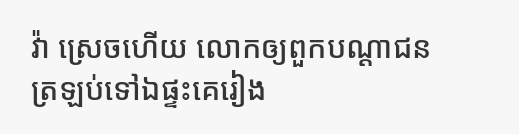វ៉ា ស្រេចហើយ លោកឲ្យពួកបណ្តាជនត្រឡប់ទៅឯផ្ទះគេរៀង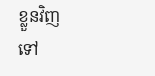ខ្លួនវិញទៅ